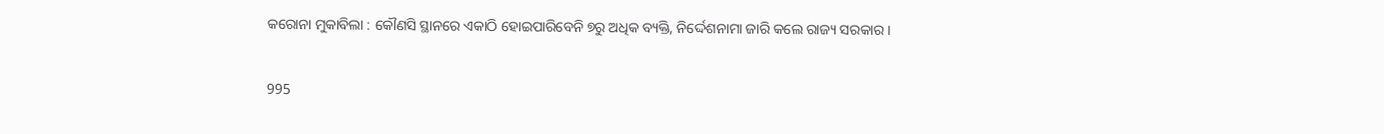କରୋନା ମୁକାବିଲା : କୌଣସି ସ୍ଥାନରେ ଏକାଠି ହୋଇପାରିବେନି ୭ରୁ ଅଧିକ ବ୍ୟକ୍ତି, ନିର୍ଦ୍ଦେଶନାମା ଜାରି କଲେ ରାଜ୍ୟ ସରକାର ।

995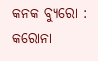କନକ ବ୍ୟୁରୋ : କରୋନା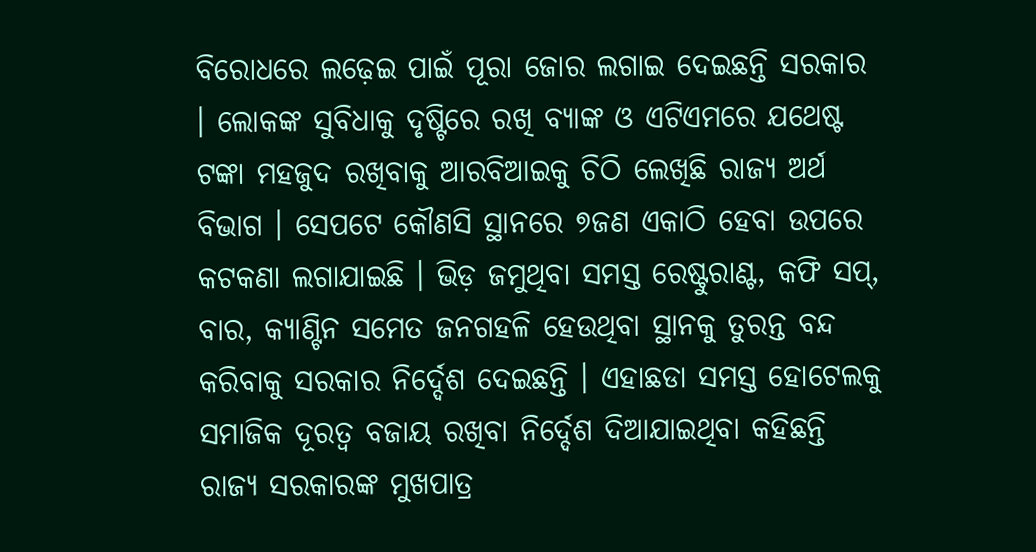ବିରୋଧରେ ଲଢ଼େଇ ପାଇଁ ପୂରା ଜୋର ଲଗାଇ ଦେଇଛନ୍ତି ସରକାର । ଲୋକଙ୍କ ସୁବିଧାକୁ ଦୃଷ୍ଟିରେ ରଖି ବ୍ୟାଙ୍କ ଓ ଏଟିଏମରେ ଯଥେଷ୍ଟ ଟଙ୍କା ମହଜୁଦ ରଖିବାକୁ ଆରବିଆଇକୁ ଚିଠି ଲେଖିଛି ରାଜ୍ୟ ଅର୍ଥ ବିଭାଗ । ସେପଟେ କୌଣସି ସ୍ଥାନରେ ୭ଜଣ ଏକାଠି ହେବା ଉପରେ କଟକଣା ଲଗାଯାଇଛି । ଭିଡ଼ ଜମୁଥିବା ସମସ୍ତ ରେଷ୍ଟୁରାଣ୍ଟ, କଫି ସପ୍, ବାର, କ୍ୟାଣ୍ଟିନ ସମେତ ଜନଗହଳି ହେଉଥିବା ସ୍ଥାନକୁ ତୁରନ୍ତ ବନ୍ଦ କରିବାକୁ ସରକାର ନିର୍ଦ୍ଦେଶ ଦେଇଛନ୍ତି । ଏହାଛଡା ସମସ୍ତ ହୋଟେଲକୁ ସମାଜିକ ଦୂରତ୍ୱ ବଜାୟ ରଖିବା ନିର୍ଦ୍ଦେଶ ଦିଆଯାଇଥିବା କହିଛନ୍ତି ରାଜ୍ୟ ସରକାରଙ୍କ ମୁଖପାତ୍ର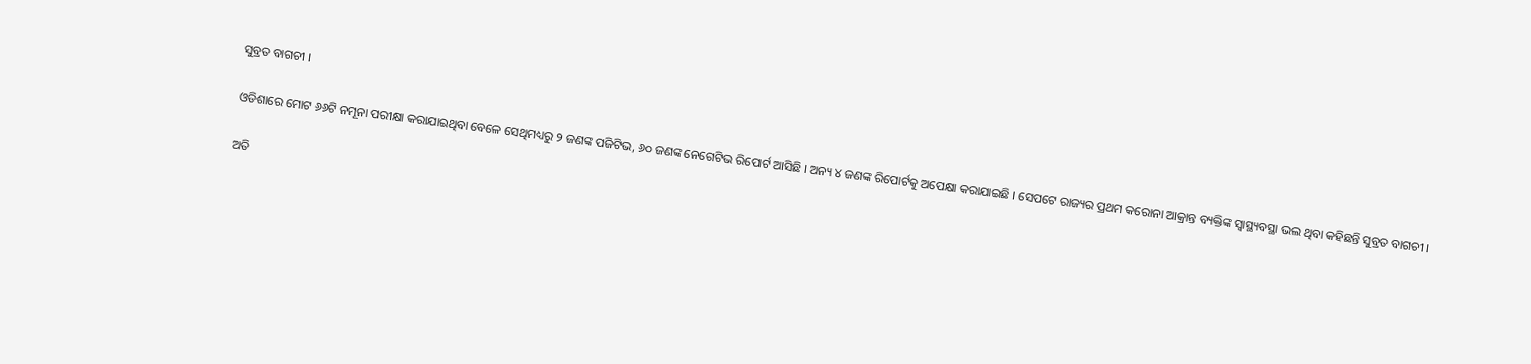ସୁବ୍ରତ ବାଗଚୀ ।

ଓଡିଶାରେ ମୋଟ ୬୬ଟି ନମୂନା ପରୀକ୍ଷା କରାଯାଇଥିବା ବେଳେ ସେଥିମଧ୍ୟରୁ ୨ ଜଣଙ୍କ ପଜିଟିଭ, ୬୦ ଜଣଙ୍କ ନେଗେଟିଭ ରିପୋର୍ଟ ଆସିଛି । ଅନ୍ୟ ୪ ଜଣଙ୍କ ରିପୋର୍ଟକୁ ଅପେକ୍ଷା କରାଯାଇଛି । ସେପଟେ ରାଜ୍ୟର ପ୍ରଥମ କରୋନା ଆକ୍ରାନ୍ତ ବ୍ୟକ୍ତିଙ୍କ ସ୍ୱାସ୍ଥ୍ୟବସ୍ଥା ଭଲ ଥିବା କହିଛନ୍ତି ସୁବ୍ରତ ବାଗଚୀ ।

ଅତି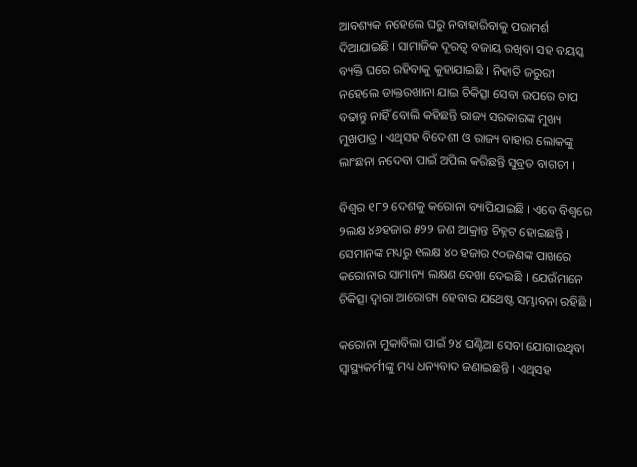ଆବଶ୍ୟକ ନହେଲେ ଘରୁ ନବାହାରିବାକୁ ପରାମର୍ଶ ଦିଆଯାଇଛି । ସାମାଜିକ ଦୂରତ୍ୱ ବଜାୟ ରଖିବା ସହ ବୟସ୍କ ବ୍ୟକ୍ତି ଘରେ ରହିବାକୁ କୁହାଯାଇଛି । ନିହାତି ଜରୁରୀ ନହେଲେ ଡାକ୍ତରଖାନା ଯାଇ ଚିକିତ୍ସା ସେବା ଉପରେ ଚାପ ବଢାନ୍ତୁ ନାହିଁ ବୋଲି କହିଛନ୍ତି ରାଜ୍ୟ ସରକାରଙ୍କ ମୁଖ୍ୟ ମୁଖପାତ୍ର । ଏଥିସହ ବିଦେଶୀ ଓ ରାଜ୍ୟ ବାହାର ଲୋକଙ୍କୁ ଲାଂଛନା ନଦେବା ପାଇଁ ଅପିଲ କରିଛନ୍ତି ସୁବ୍ରତ ବାଗଚୀ ।

ବିଶ୍ୱର ୧୮୨ ଦେଶକୁ କରୋନା ବ୍ୟାପିଯାଇଛି । ଏବେ ବିଶ୍ୱରେ ୨ଲକ୍ଷ ୪୬ହଜାର ୫୨୨ ଜଣ ଆକ୍ରାନ୍ତ ଚିହ୍ନଟ ହୋଇଛନ୍ତି । ସେମାନଙ୍କ ମଧ୍ୟରୁ ୧ଲକ୍ଷ ୪୦ ହଜାର ୯୦ଜଣଙ୍କ ପାଖରେ କରୋନାର ସାମାନ୍ୟ ଲକ୍ଷଣ ଦେଖା ଦେଇଛି । ଯେଉଁମାନେ ଚିକିତ୍ସା ଦ୍ୱାରା ଆରୋଗ୍ୟ ହେବାର ଯଥେଷ୍ଟ ସମ୍ଭାବନା ରହିଛି ।

କରୋନା ମୁକାବିଲା ପାଇଁ ୨୪ ଘଣ୍ଟିଆ ସେବା ଯୋଗାଉଥିବା ସ୍ୱାସ୍ଥ୍ୟକର୍ମୀଙ୍କୁ ମଧ୍ୟ ଧନ୍ୟବାଦ ଜଣାଇଛନ୍ତି । ଏଥିସହ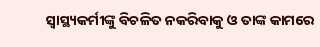ସ୍ୱାସ୍ଥ୍ୟକର୍ମୀଙ୍କୁ ବିଚଳିତ ନକରିବାକୁ ଓ ତାଙ୍କ କାମରେ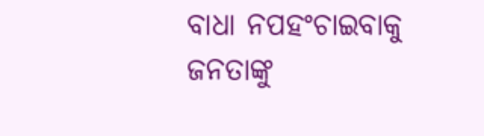ବାଧା ନପହଂଚାଇବାକୁ ଜନତାଙ୍କୁ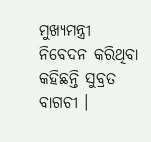ମୁଖ୍ୟମନ୍ତ୍ରୀ ନିବେଦନ କରିଥିବା କହିଛନ୍ତି ସୁବ୍ରତ ବାଗଚୀ ।